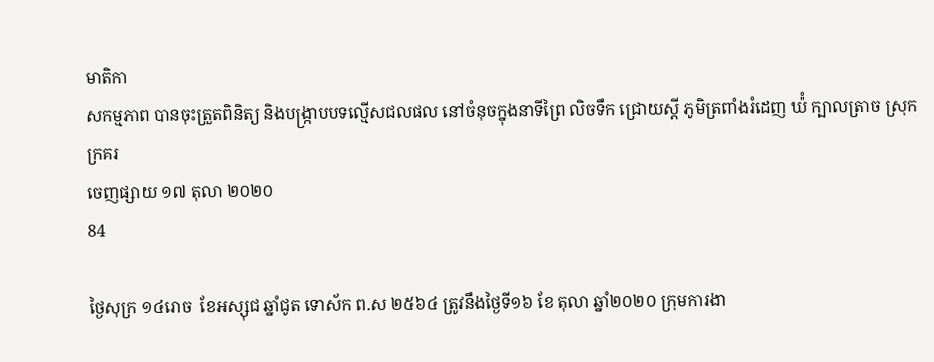មាតិកា
សកម្មភាព បានចុះត្រួតពិនិត្យ និងបង្រ្កាបបទល្មើសជលផល នៅចំនុចក្នុងនាទីព្រៃ លិចទឹក ជ្រោយស្ដី ភូមិត្រពាំងរំដេញ ឃ៉ំ ក្បាលត្រាច ស្រុកក្រគរ
ចេញផ្សាយ ១៧ តុលា ២០២០
84

ថ្ងៃសុក្រ ១៤រោច  ខែអស្សុជ ឆ្នាំជូត ទោស័ក ព.ស ២៥៦៤ ត្រូវនឹងថ្ងៃទី១៦ ខែ តុលា ឆ្នាំ២០២០ ក្រុមការងា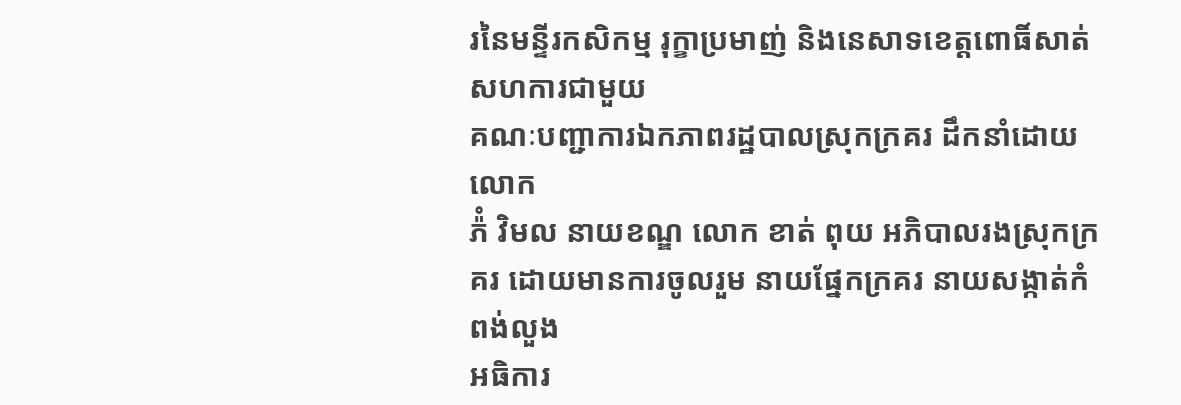រនៃមន្ទីរកសិកម្ម រុក្ខាប្រមាញ់ និងនេសាទខេត្ដពោធិ៍សាត់ សហការជាមួយ
គណៈបញ្ជាការឯកភាពរដ្ឋបាលស្រុកក្រគរ ដឹកនាំដោយ លោក
ភ៉ំ វិមល នាយខណ្ឌ លោក ខាត់ ពុយ អភិបាលរងស្រុកក្រគរ ដោយមានការចូលរួម នាយផ្នែកក្រគរ នាយសង្កាត់កំពង់លួង
អធិការ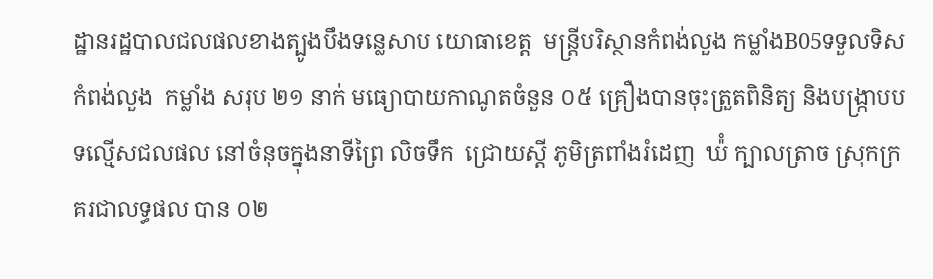ដ្ឋានរដ្ឋបាលជលផលខាងត្បូងបឹងទន្លេសាប យោធាខេត្ត  មន្រ្ដីបរិស្ថានកំពង់លួង កម្លាំងB05ទទួលទិសកំពង់លួង  កម្លាំង សរុប ២១ នាក់ មធ្យោបាយកាណូតចំនួន ០៥ គ្រឿងបានចុះត្រួតពិនិត្យ និងបង្រ្កាបបទល្មើសជលផល នៅចំនុចក្នុងនាទីព្រៃ លិចទឹក  ជ្រោយស្ដី ភូមិត្រពាំងរំដេញ  ឃ៉ំ ក្បាលត្រាច ស្រុកក្រគរជាលទ្ធផល បាន ០២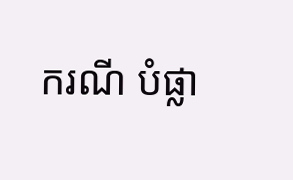ករណី បំផ្លា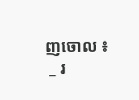ញចោល ៖
 _ រ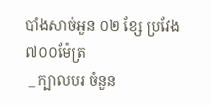បាំងសាច់អួន ០២ ខ្សែ ប្រវែង ៧០០ម៉ែត្រ
 _ ក្បាលបរ ចំនួន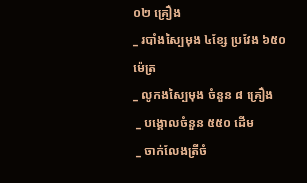០២ គ្រឿង
_ របាំងស្បៃមុង ៤ខ្សែ ប្រវែង ៦៥០ ម៉េត្រ
_ លូកងស្បៃមុង ចំនួន ៨ គ្រឿង
 _ បង្គោលចំនួន ៥៥០ ដើម
 _ ចាក់លែងត្រីចំ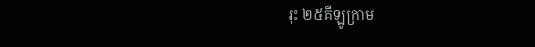រុះ ២៥គីឡូក្រាម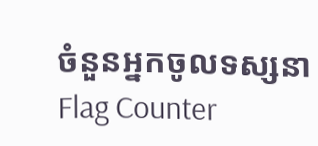ចំនួនអ្នកចូលទស្សនា
Flag Counter